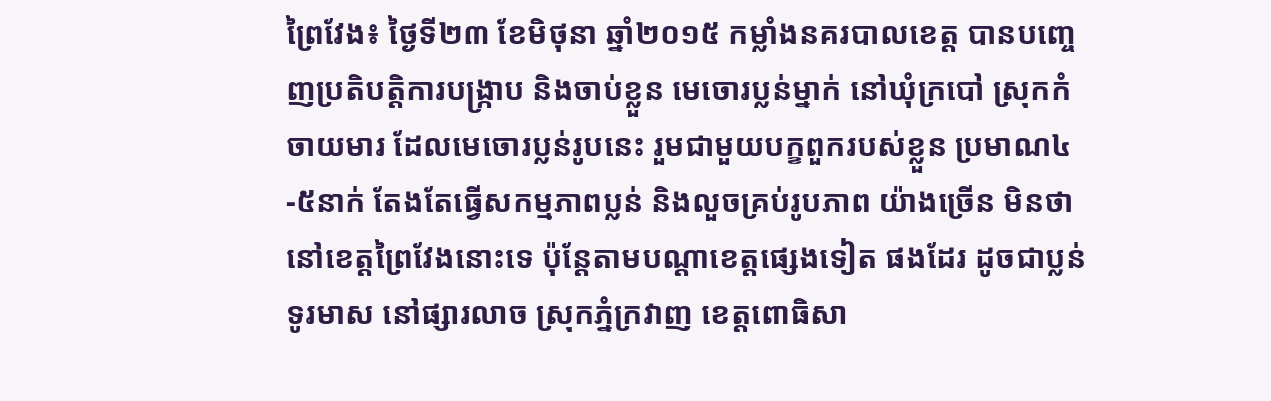ព្រៃវែង៖ ថ្ងៃទី២៣ ខែមិថុនា ឆ្នាំ២០១៥ កម្លាំងនគរបាលខេត្ត បានបញ្ចេញប្រតិបត្តិការបង្ក្រាប និងចាប់ខ្លួន មេចោរប្លន់ម្នាក់ នៅឃុំក្របៅ ស្រុកកំចាយមារ ដែលមេចោរប្លន់រូបនេះ រួមជាមួយបក្ខពួករបស់ខ្លួន ប្រមាណ៤-៥នាក់ តែងតែធ្វើសកម្មភាពប្លន់ និងលួចគ្រប់រូបភាព យ៉ាងច្រើន មិនថា នៅខេត្តព្រៃវែងនោះទេ ប៉ុន្តែតាមបណ្តាខេត្តផ្សេងទៀត ផងដែរ ដូចជាប្លន់ទូរមាស នៅផ្សារលាច ស្រុកភ្នំក្រវាញ ខេត្តពោធិសា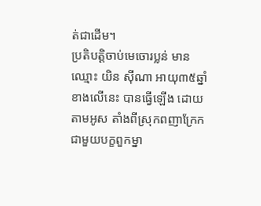ត់ជាដើម។
ប្រតិបត្តិចាប់មេចោរប្លន់ មានឈ្មោះ យិន ស៊ីណា អាយុ៣៥ឆ្នាំ ខាងលើនេះ បានធ្វើឡើង ដោយតាមអូស តាំងពីស្រុកពញាក្រែក ជាមួយបក្ខពួកម្នា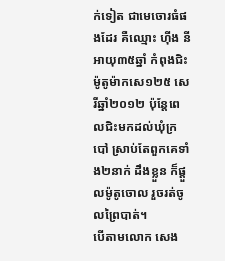ក់ទៀត ជាមេចោរធំផងដែរ គឺឈ្មោះ ហ៊ីង នី អាយុ៣៥ឆ្នាំ កំពុងជិះម៉ូតូម៉ាកសេ១២៥ សេរីឆ្នាំ២០១២ ប៉ុន្តែពេលជិះមកដល់ឃុំក្របៅ ស្រាប់តែពួកគេទាំង២នាក់ ដឹងខ្លួន ក៏ផ្តួលម៉ូតូចោល រួចរត់ចូលព្រៃបាត់។
បើតាមលោក សេង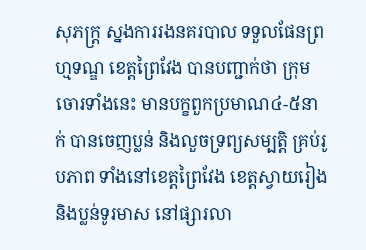សុភក្រ្ត ស្នងការរងនគរបាល ទទួលផែនព្រហ្មទណ្ឌ ខេត្តព្រៃវែង បានបញ្ជាក់ថា ក្រុមចោរទាំងនេះ មានបក្ខពួកប្រមាណ៤-៥នាក់ បានចេញប្លន់ និងលួចទ្រព្យសម្បត្តិ គ្រប់រូបភាព ទាំងនៅខេត្តព្រៃវែង ខេត្តស្វាយរៀង និងប្លន់ទូរមាស នៅផ្សារលា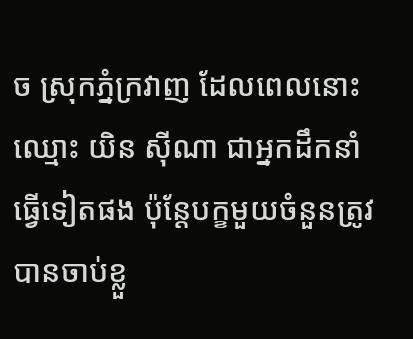ច ស្រុកភ្នំក្រវាញ ដែលពេលនោះ ឈ្មោះ យិន ស៊ីណា ជាអ្នកដឹកនាំធ្វើទៀតផង ប៉ុន្តែបក្ខមួយចំនួនត្រូវបានចាប់ខ្លួ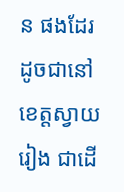ន ផងដែរ ដូចជានៅខេត្តស្វាយរៀង ជាដើ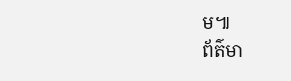ម៕
ព័ត៌មា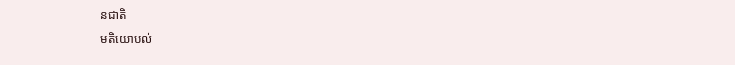នជាតិ
មតិយោបល់